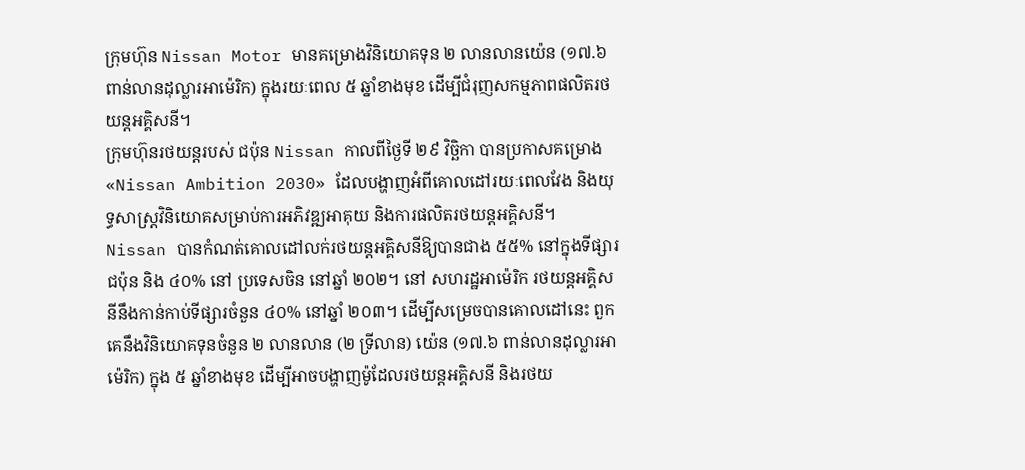ក្រុមហ៊ុន Nissan Motor មានគម្រោងវិនិយោគទុន ២ លានលានយ៉េន (១៧.៦ ពាន់លានដុល្លារអាម៉េរិក) ក្នុងរយៈពេល ៥ ឆ្នាំខាងមុខ ដើម្បីជំរុញសកម្មភាពផលិតរថយន្តអគ្គិសនី។
ក្រុមហ៊ុនរថយន្តរបស់ ជប៉ុន Nissan កាលពីថ្ងៃទី ២៩ វិច្ឆិកា បានប្រកាសគម្រោង «Nissan Ambition 2030» ដែលបង្ហាញអំពីគោលដៅរយៈពេលវែង និងយុទ្ធសាស្ត្រវិនិយោគសម្រាប់ការអភិវឌ្ឍអាគុយ និងការផលិតរថយន្តអគ្គិសនី។
Nissan បានកំណត់គោលដៅលក់រថយន្តអគ្គិសនីឱ្យបានជាង ៥៥% នៅក្នុងទីផ្សារជប៉ុន និង ៤០% នៅ ប្រទេសចិន នៅឆ្នាំ ២០២។ នៅ សហរដ្ឋអាម៉េរិក រថយន្តអគ្គិសនីនឹងកាន់កាប់ទីផ្សារចំនួន ៤០% នៅឆ្នាំ ២០៣។ ដើម្បីសម្រេចបានគោលដៅនេះ ពួកគេនឹងវិនិយោគទុនចំនួន ២ លានលាន (២ ទ្រីលាន) យ៉េន (១៧.៦ ពាន់លានដុល្លារអាម៉េរិក) ក្នុង ៥ ឆ្នាំខាងមុខ ដើម្បីអាចបង្ហាញម៉ូដែលរថយន្តអគ្គិសនី និងរថយ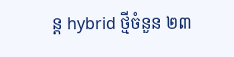ន្ត hybrid ថ្មីចំនួន ២៣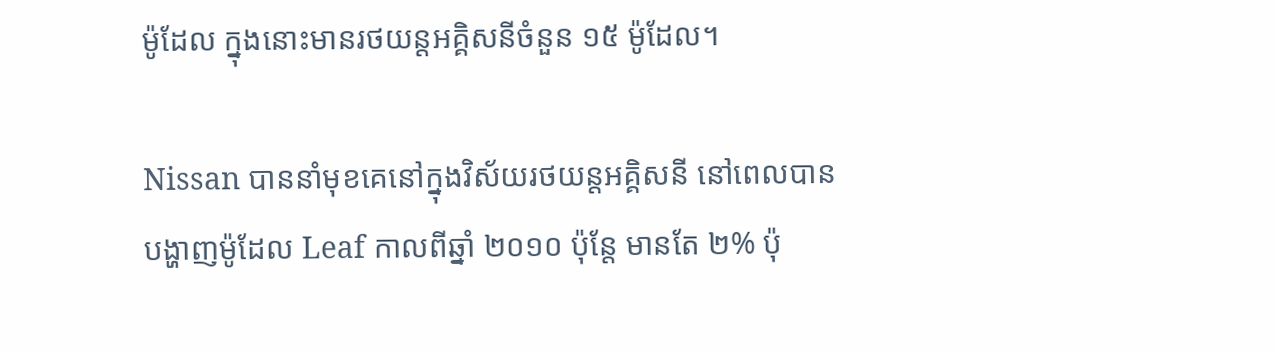ម៉ូដែល ក្នុងនោះមានរថយន្តអគ្គិសនីចំនួន ១៥ ម៉ូដែល។

Nissan បាននាំមុខគេនៅក្នុងវិស័យរថយន្តអគ្គិសនី នៅពេលបានបង្ហាញម៉ូដែល Leaf កាលពីឆ្នាំ ២០១០ ប៉ុន្តែ មានតែ ២% ប៉ុ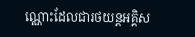ណ្ណោះដែលជារថយន្តអគ្គិស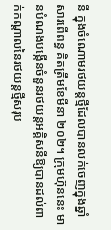នី ក្នុងចំណោមរថយន្តថ្មីដែលបានលក់ចេញក្នុងឆ្នាំសារពើពន្ធ គិតត្រឹមខែមីនា ២០២។ ក្រុមហ៊ុននេះ មានបំណងបង្កើនចំនួនរថយន្តអគ្គិសនីឱ្យបានដល់ពាក់កណ្ដាលនៃរថយន្តថ្មីសរុប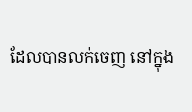ដែលបានលក់ចេញ នៅក្នុង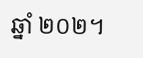ឆ្នាំ ២០២។